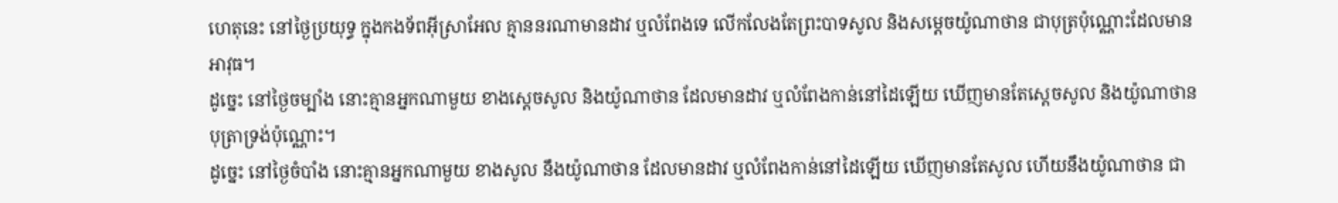ហេតុនេះ នៅថ្ងៃប្រយុទ្ធ ក្នុងកងទ័ពអ៊ីស្រាអែល គ្មាននរណាមានដាវ ឬលំពែងទេ លើកលែងតែព្រះបាទសូល និងសម្ដេចយ៉ូណាថាន ជាបុត្រប៉ុណ្ណោះដែលមានអាវុធ។
ដូច្នេះ នៅថ្ងៃចម្បាំង នោះគ្មានអ្នកណាមួយ ខាងស្ដេចសូល និងយ៉ូណាថាន ដែលមានដាវ ឬលំពែងកាន់នៅដៃឡើយ ឃើញមានតែស្ដេចសូល និងយ៉ូណាថាន បុត្រាទ្រង់ប៉ុណ្ណោះ។
ដូច្នេះ នៅថ្ងៃចំបាំង នោះគ្មានអ្នកណាមួយ ខាងសូល នឹងយ៉ូណាថាន ដែលមានដាវ ឬលំពែងកាន់នៅដៃឡើយ ឃើញមានតែសូល ហើយនឹងយ៉ូណាថាន ជា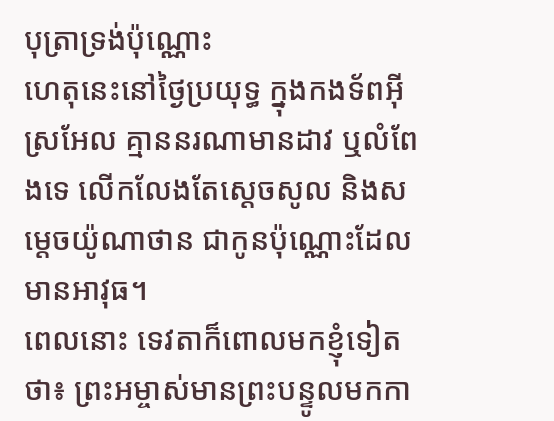បុត្រាទ្រង់ប៉ុណ្ណោះ
ហេតុនេះនៅថ្ងៃប្រយុទ្ធ ក្នុងកងទ័ពអ៊ីស្រអែល គ្មាននរណាមានដាវ ឬលំពែងទេ លើកលែងតែស្តេចសូល និងសម្តេចយ៉ូណាថាន ជាកូនប៉ុណ្ណោះដែលមានអាវុធ។
ពេលនោះ ទេវតាក៏ពោលមកខ្ញុំទៀតថា៖ ព្រះអម្ចាស់មានព្រះបន្ទូលមកកា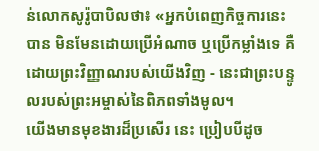ន់លោកសូរ៉ូបាបិលថា៖ «អ្នកបំពេញកិច្ចការនេះបាន មិនមែនដោយប្រើអំណាច ឬប្រើកម្លាំងទេ គឺដោយព្រះវិញ្ញាណរបស់យើងវិញ - នេះជាព្រះបន្ទូលរបស់ព្រះអម្ចាស់នៃពិភពទាំងមូល។
យើងមានមុខងារដ៏ប្រសើរ នេះ ប្រៀបបីដូច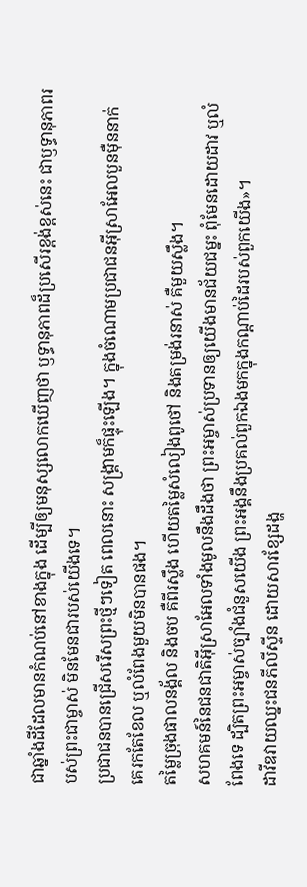ជាឆ្នាំងដីដែលមានកំណប់នៅខាងក្នុង ដើម្បីឲ្យមនុស្សលោកឃើញថា ឫទ្ធានុភាពដ៏ប្រសើរខ្ពង់ខ្ពស់នេះ ជាឫទ្ធានុភាពរបស់ព្រះជាម្ចាស់ មិនមែនជារបស់យើងទេ។
ប្រជាជនបានជ្រើសរើសព្រះថ្មីៗទៀត ពេលនោះ សង្គ្រាមក៏ផ្ទុះឡើង។ ក្នុងចំណោមប្រជាជនអ៊ីស្រាអែលបួនម៉ឺននាក់ គេរកតែខែល ឬលំពែងមួយមិនបានផង។
តម្លៃច្រុងផាលនង្គ័ល និងចប គឺពីរស្លឹង ហើយតម្លៃសំលៀងពូថៅ និងតម្រង់រនាស់ គឺមួយស្លឹង។
សហគមន៍នៃជនជាតិអ៊ីស្រាអែលទាំងមូលនឹងដឹងថា ព្រះអម្ចាស់ប្រទានឲ្យយើងមានជ័យជម្នះ ពុំមែនដោយដាវ ឬលំពែងទេ ដ្បិតព្រះអម្ចាស់ច្បាំងជំនួសយើង ព្រះអង្គនឹងប្រគល់ពួកឯងមកក្នុងកណ្ដាប់ដៃរបស់ពួកយើង»។
ដាវីឌវាយឈ្នះជនភីលីស្ទីន ដោយសារខ្សែដង្ហ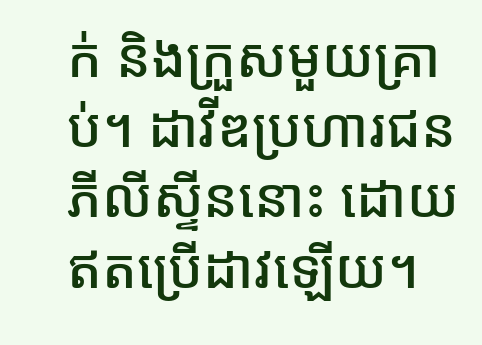ក់ និងក្រួសមួយគ្រាប់។ ដាវីឌប្រហារជនភីលីស្ទីននោះ ដោយឥតប្រើដាវឡើយ។